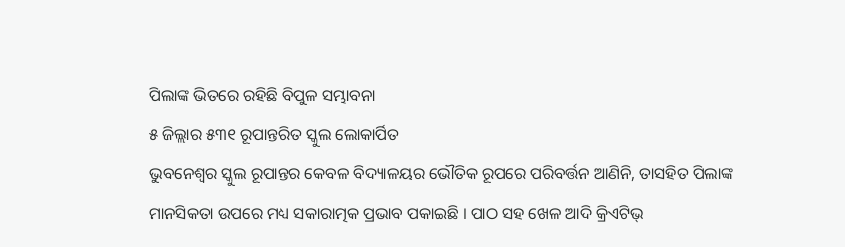ପିଲାଙ୍କ ଭିତରେ ରହିଛି ବିପୁଳ ସମ୍ଭାବନା
୫ ଜିଲ୍ଲାର ୫୩୧ ରୂପାନ୍ତରିତ ସ୍କୁଲ ଲୋକାର୍ପିତ
ଭୁବନେଶ୍ୱର ସ୍କୁଲ ରୂପାନ୍ତର କେବଳ ବିଦ୍ୟାଳୟର ଭୌତିକ ରୂପରେ ପରିବର୍ତ୍ତନ ଆଣିନି, ତାସହିତ ପିଲାଙ୍କ ମାନସିକତା ଉପରେ ମଧ୍ୟ ସକାରାତ୍ମକ ପ୍ରଭାବ ପକାଇଛି । ପାଠ ସହ ଖେଳ ଆଦି କ୍ରିଏଟିଭ୍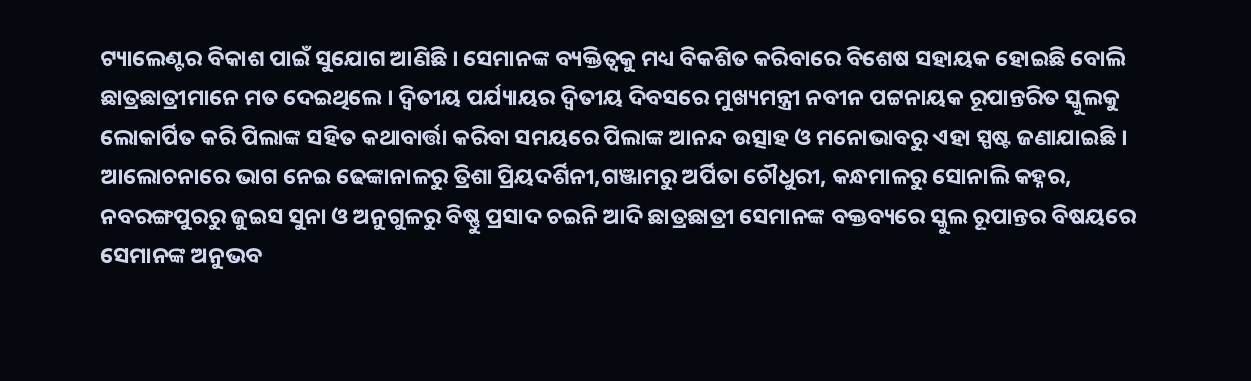ଟ୍ୟାଲେଣ୍ଟର ବିକାଶ ପାଇଁ ସୁଯୋଗ ଆଣିଛି । ସେମାନଙ୍କ ବ୍ୟକ୍ତିତ୍ୱକୁ ମଧ୍ୟ ବିକଶିତ କରିବାରେ ବିଶେଷ ସହାୟକ ହୋଇଛି ବୋଲି ଛାତ୍ରଛାତ୍ରୀମାନେ ମତ ଦେଇଥିଲେ । ଦ୍ୱିତୀୟ ପର୍ଯ୍ୟାୟର ଦ୍ୱିତୀୟ ଦିବସରେ ମୁଖ୍ୟମନ୍ତ୍ରୀ ନବୀନ ପଟ୍ଟନାୟକ ରୂପାନ୍ତରିତ ସ୍କୁଲକୁ ଲୋକାର୍ପିତ କରି ପିଲାଙ୍କ ସହିତ କଥାବାର୍ତ୍ତା କରିବା ସମୟରେ ପିଲାଙ୍କ ଆନନ୍ଦ ଉତ୍ସାହ ଓ ମନୋଭାବରୁ ଏହା ସ୍ପଷ୍ଟ ଜଣାଯାଇଛି । ଆଲୋଚନାରେ ଭାଗ ନେଇ ଢେଙ୍କାନାଳରୁ ତ୍ରିଶା ପ୍ରିୟଦର୍ଶିନୀ,ଗଞ୍ଜାମରୁ ଅର୍ପିତା ଚୌଧୁରୀ, କନ୍ଧମାଳରୁ ସୋନାଲି କହ୍ନର, ନବରଙ୍ଗପୁରରୁ ଜୁଇସ ସୁନା ଓ ଅନୁଗୁଳରୁ ବିଷ୍ଣୁ ପ୍ରସାଦ ଚଇନି ଆଦି ଛାତ୍ରଛାତ୍ରୀ ସେମାନଙ୍କ ବକ୍ତବ୍ୟରେ ସ୍କୁଲ ରୂପାନ୍ତର ବିଷୟରେ ସେମାନଙ୍କ ଅନୁଭବ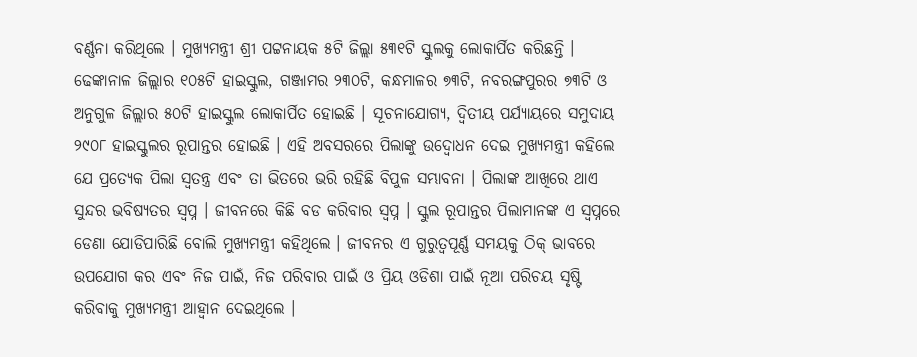ବର୍ଣ୍ଣନା କରିଥିଲେ । ମୁଖ୍ୟମନ୍ତ୍ରୀ ଶ୍ରୀ ପଟ୍ଟନାୟକ ୫ଟି ଜିଲ୍ଲା ୫୩୧ଟି ସ୍କୁଲକୁ ଲୋକାର୍ପିତ କରିଛନ୍ତି । ଢେଙ୍କାନାଳ ଜିଲ୍ଲାର ୧୦୫ଟି ହାଇସ୍କୁଲ, ଗଞ୍ଜାମର ୨୩୦ଟି, କନ୍ଧମାଳର ୭୩ଟି, ନବରଙ୍ଗପୁରର ୭୩ଟି ଓ ଅନୁଗୁଳ ଜିଲ୍ଲାର ୫୦ଟି ହାଇସ୍କୁଲ ଲୋକାର୍ପିତ ହୋଇଛି । ସୂଚନାଯୋଗ୍ୟ, ଦ୍ୱିତୀୟ ପର୍ଯ୍ୟାୟରେ ସମୁଦାୟ ୨୯୦୮ ହାଇସ୍କୁଲର ରୂପାନ୍ତର ହୋଇଛି । ଏହି ଅବସରରେ ପିଲାଙ୍କୁ ଉଦ୍ବୋଧନ ଦେଇ ମୁଖ୍ୟମନ୍ତ୍ରୀ କହିଲେ ଯେ ପ୍ରତ୍ୟେକ ପିଲା ସ୍ୱତନ୍ତ୍ର ଏବଂ ତା ଭିତରେ ଭରି ରହିଛି ବିପୁଳ ସମ୍ଭାବନା । ପିଲାଙ୍କ ଆଖିରେ ଥାଏ ସୁନ୍ଦର ଭବିଷ୍ୟତର ସ୍ୱପ୍ନ । ଜୀବନରେ କିଛି ବଡ କରିବାର ସ୍ୱପ୍ନ । ସ୍କୁଲ ରୂପାନ୍ତର ପିଲାମାନଙ୍କ ଏ ସ୍ୱପ୍ନରେ ଡେଣା ଯୋଡିପାରିଛି ବୋଲି ମୁଖ୍ୟମନ୍ତ୍ରୀ କହିଥିଲେ । ଜୀବନର ଏ ଗୁରୁତ୍ୱପୂର୍ଣ୍ଣ ସମୟକୁ ଠିକ୍ ଭାବରେ ଉପଯୋଗ କର ଏବଂ ନିଜ ପାଇଁ, ନିଜ ପରିବାର ପାଇଁ ଓ ପ୍ରିୟ ଓଡିଶା ପାଇଁ ନୂଆ ପରିଚୟ ସୃଷ୍ଟି କରିବାକୁ ମୁଖ୍ୟମନ୍ତ୍ରୀ ଆହ୍ୱାନ ଦେଇଥିଲେ ।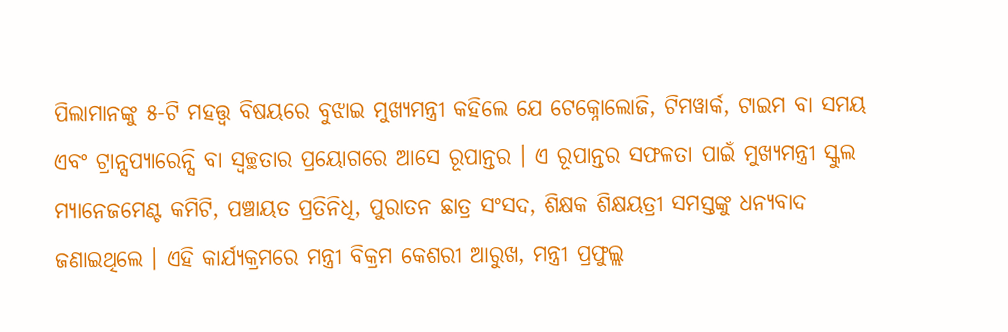ପିଲାମାନଙ୍କୁ ୫-ଟି ମହତ୍ତ୍ୱ ବିଷୟରେ ବୁଝାଇ ମୁଖ୍ୟମନ୍ତ୍ରୀ କହିଲେ ଯେ ଟେକ୍ନୋଲୋଜି, ଟିମୱାର୍କ, ଟାଇମ ବା ସମୟ ଏବଂ ଟ୍ରାନ୍ସପ୍ୟାରେନ୍ସି ବା ସ୍ୱଚ୍ଛତାର ପ୍ରୟୋଗରେ ଆସେ ରୂପାନ୍ତର । ଏ ରୂପାନ୍ତର ସଫଳତା ପାଇଁ ମୁଖ୍ୟମନ୍ତ୍ରୀ ସ୍କୁଲ ମ୍ୟାନେଜମେଣ୍ଟ କମିଟି, ପଞ୍ଚାୟତ ପ୍ରତିନିଧି, ପୁରାତନ ଛାତ୍ର ସଂସଦ, ଶିକ୍ଷକ ଶିକ୍ଷୟତ୍ରୀ ସମସ୍ତଙ୍କୁ ଧନ୍ୟବାଦ ଜଣାଇଥିଲେ । ଏହି କାର୍ଯ୍ୟକ୍ରମରେ ମନ୍ତ୍ରୀ ବିକ୍ରମ କେଶରୀ ଆରୁଖ, ମନ୍ତ୍ରୀ ପ୍ରଫୁଲ୍ଲ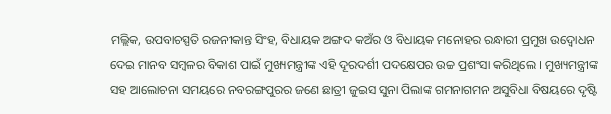ମଲ୍ଲିକ, ଉପବାଚସ୍ପତି ରଜନୀକାନ୍ତ ସିଂହ, ବିଧାୟକ ଅଙ୍ଗଦ କଅଁର ଓ ବିଧାୟକ ମନୋହର ରନ୍ଧାରୀ ପ୍ରମୁଖ ଉଦ୍ବୋଧନ ଦେଇ ମାନବ ସମ୍ବଳର ବିକାଶ ପାଇଁ ମୁଖ୍ୟମନ୍ତ୍ରୀଙ୍କ ଏହି ଦୂରଦର୍ଶୀ ପଦକ୍ଷେପର ଉଚ୍ଚ ପ୍ରଶଂସା କରିଥିଲେ । ମୁଖ୍ୟମନ୍ତ୍ରୀଙ୍କ ସହ ଆଲୋଚନା ସମୟରେ ନବରଙ୍ଗପୁରର ଜଣେ ଛାତ୍ରୀ ଜୁଇସ ସୁନା ପିଲାଙ୍କ ଗମନାଗମନ ଅସୁବିଧା ବିଷୟରେ ଦୃଷ୍ଟି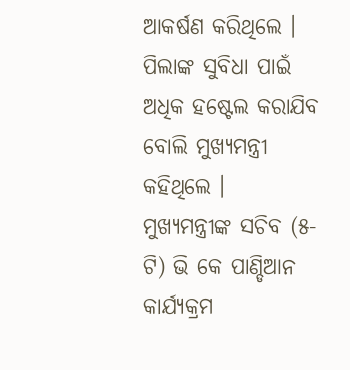ଆକର୍ଷଣ କରିଥିଲେ । ପିଲାଙ୍କ ସୁବିଧା ପାଇଁ ଅଧିକ ହଷ୍ଟେଲ କରାଯିବ ବୋଲି ମୁଖ୍ୟମନ୍ତ୍ରୀ କହିଥିଲେ । ମୁଖ୍ୟମନ୍ତ୍ରୀଙ୍କ ସଚିବ (୫-ଟି) ଭି କେ ପାଣ୍ଡିଆନ କାର୍ଯ୍ୟକ୍ରମ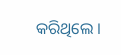କରିଥିଲେ ।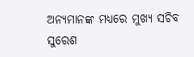ଅନ୍ୟମାନଙ୍କ ମଧ୍ୟରେ ମୁଖ୍ୟ ସଚିବ ସୁରେଶ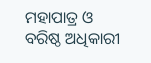ମହାପାତ୍ର ଓ ବରିଷ୍ଠ ଅଧିକାରୀ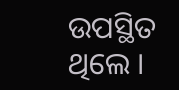ଉପସ୍ଥିତ ଥିଲେ ।